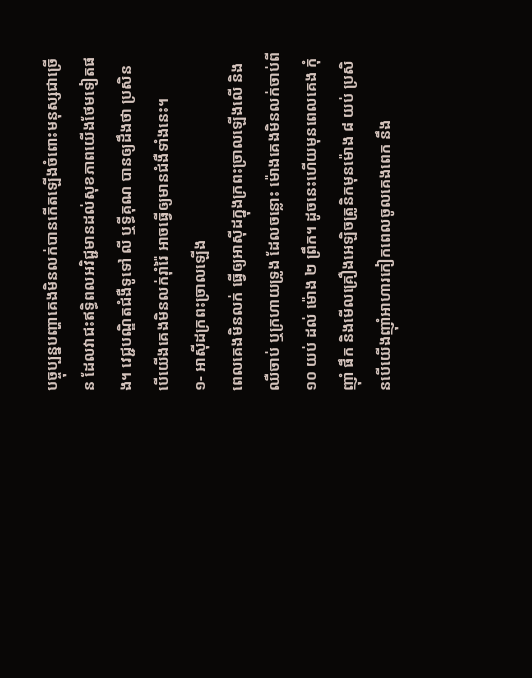បច្ចុប្បន្នបញ្ហាគេងមិនលក់បានកើតឡើងចំពោះមនុស្សជាច្រើន ដែលវាជះឥទ្ធិពលអវិជ្ជមានដល់សុខភាពយើងថែមទៀតផង។ វេជ្ជបណ្ឌិតជំងឺទូទៅ លី ឬទ្ធីគុណ បានឲ្យដឹងថា ប្រសិនបើយើងគេងមិនលក់រ៉ាំរ៉ៃ អាចធ្វើឲ្យមានជំងឺទាំងនេះ។
១- អាស៊ីដក្រពះច្រាលឡើង
ពេលគេងមិនលក់ ធ្វើឲ្យអាស៊ីដក្នុងក្រពះច្រាលឡើងលើ និងឈឺចាប់ ឬក្រហាយទ្រូង ដែលចន្លោះ ម៉ោងគេងមិនលក់ចាប់ពី ១០ យប់ ដល់ ម៉ោង ២ ព្រឹក។ ដូចនេះហើយមុនពេលគេង កុំញ៉ាំ ផឹក និងមើលគ្រឿងអេឡិចត្រូនិកមុនម៉ោង ៨ យប់ ប្រសិនបើយើងញ៉ាំអាហារកៀកពេលចូលគេងពេក នឹង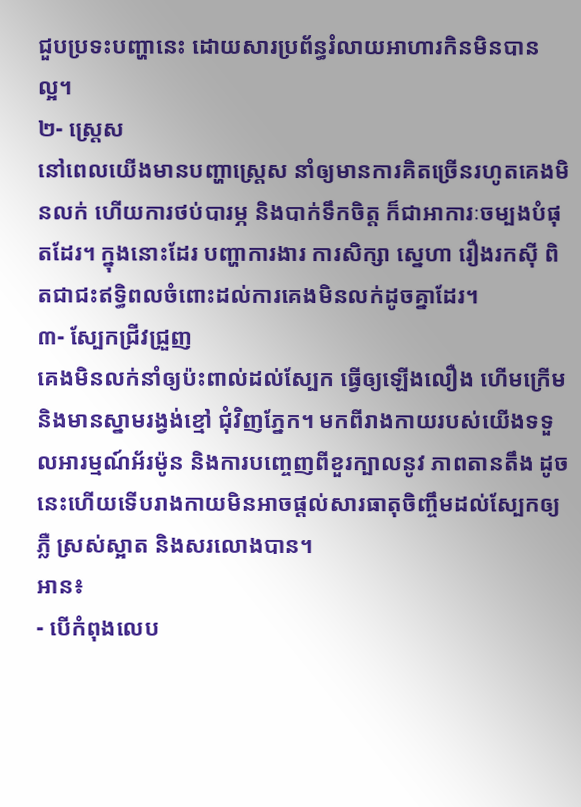ជួបប្រទះបញ្ហានេះ ដោយសារប្រព័ន្ធរំលាយអាហារកិនមិនបានល្អ។
២- ស្រ្តេស
នៅពេលយើងមានបញ្ហាស្រ្តេស នាំឲ្យមានការគិតច្រើនរហូតគេងមិនលក់ ហើយការថប់បារម្ភ និងបាក់ទឹកចិត្ត ក៏ជាអាការៈចម្បងបំផុតដែរ។ ក្នុងនោះដែរ បញ្ហាការងារ ការសិក្សា ស្នេហា រឿងរកស៊ី ពិតជាជះឥទ្ធិពលចំពោះដល់ការគេងមិនលក់ដូចគ្នាដែរ។
៣- ស្បែកជ្រីវជ្រួញ
គេងមិនលក់នាំឲ្យប៉ះពាល់ដល់ស្បែក ធ្វើឲ្យឡើងលឿង ហើមក្រើម និងមានស្នាមរង្វង់ខ្មៅ ជុំវិញភ្នែក។ មកពីរាងកាយរបស់យើងទទួលអារម្មណ៍អ័រម៉ូន និងការបញ្ចេញពីខួរក្បាលនូវ ភាពតានតឹង ដូចនេះហើយទើបរាងកាយមិនអាចផ្ដល់សារធាតុចិញ្ចឹមដល់ស្បែកឲ្យ ភ្លឺ ស្រស់ស្អាត និងសរលោងបាន។
អាន៖
- បើកំពុងលេប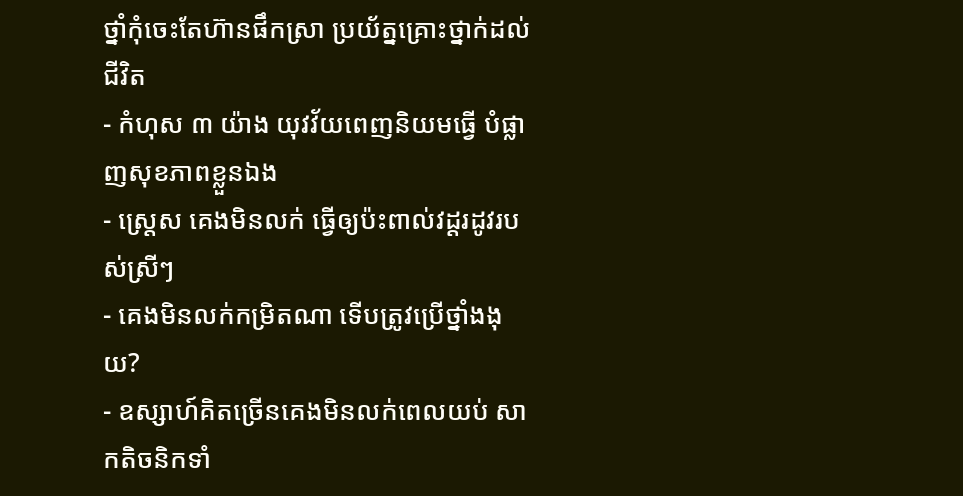ថ្នាំកុំចេះតែហ៊ានផឹកស្រា ប្រយ័ត្នគ្រោះថ្នាក់ដល់ជីវិត
- កំហុស ៣ យ៉ាង យុវវ័យពេញនិយមធ្វើ បំផ្លាញសុខភាពខ្លួនឯង
- ស្ត្រេស គេងមិនលក់ ធ្វើឲ្យប៉ះពាល់វដ្ដរដូវរបស់ស្រីៗ
- គេងមិនលក់កម្រិតណា ទើបត្រូវប្រើថ្នាំងងុយ?
- ឧស្សាហ៍គិតច្រើនគេងមិនលក់ពេលយប់ សាកតិចនិកទាំ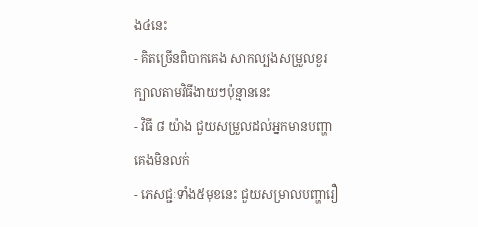ង៤នេះ
- គិតច្រើនពិបាកគេង សាកល្បងសម្រួលខួរក្បាលតាមវិធីងាយៗប៉ុន្មាននេះ
- វិធី ៨ យ៉ាង ជួយសម្រួលដល់អ្នកមានបញ្ហាគេងមិនលក់
- ភេសជ្ជៈទាំង៥មុខនេះ ជួយសម្រាលបញ្ហារឿ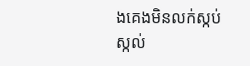ងគេងមិនលក់ស្កប់ស្កល់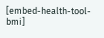[embed-health-tool-bmi]